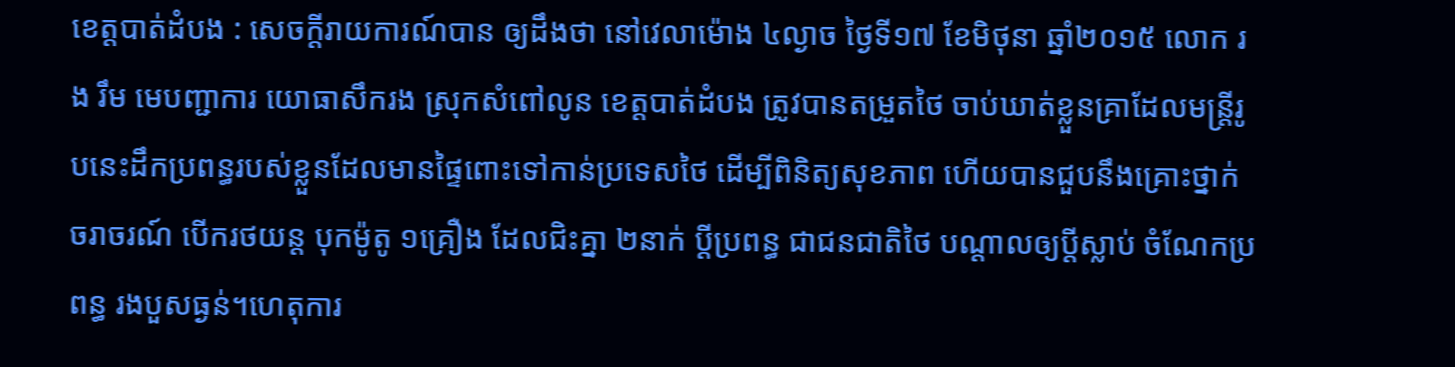ខេត្តបាត់ដំបង : សេចក្តីរាយការណ៍បាន ឲ្យដឹងថា នៅវេលាម៉ោង ៤ល្ងាច ថ្ងៃទី១៧ ខែមិថុនា ឆ្នាំ២០១៥ លោក រង រឹម មេបញ្ជាការ យោធាសឹករង ស្រុកសំពៅលូន ខេត្តបាត់ដំបង ត្រូវបានតម្រួតថៃ ចាប់ឃាត់ខ្លួនគ្រាដែលមន្ត្រីរូបនេះដឹកប្រពន្ធរបស់ខ្លួនដែលមានផ្ទៃពោះទៅកាន់ប្រទេសថៃ ដើម្បីពិនិត្យសុខភាព ហើយបានជួបនឹងគ្រោះថ្នាក់ចរាចរណ៍ បើករថយន្ត បុកម៉ូតូ ១គ្រឿង ដែលជិះគ្នា ២នាក់ ប្តីប្រពន្ធ ជាជនជាតិថៃ បណ្តាលឲ្យប្តីស្លាប់ ចំណែកប្រពន្ធ រងបួសធ្ងន់។ហេតុការ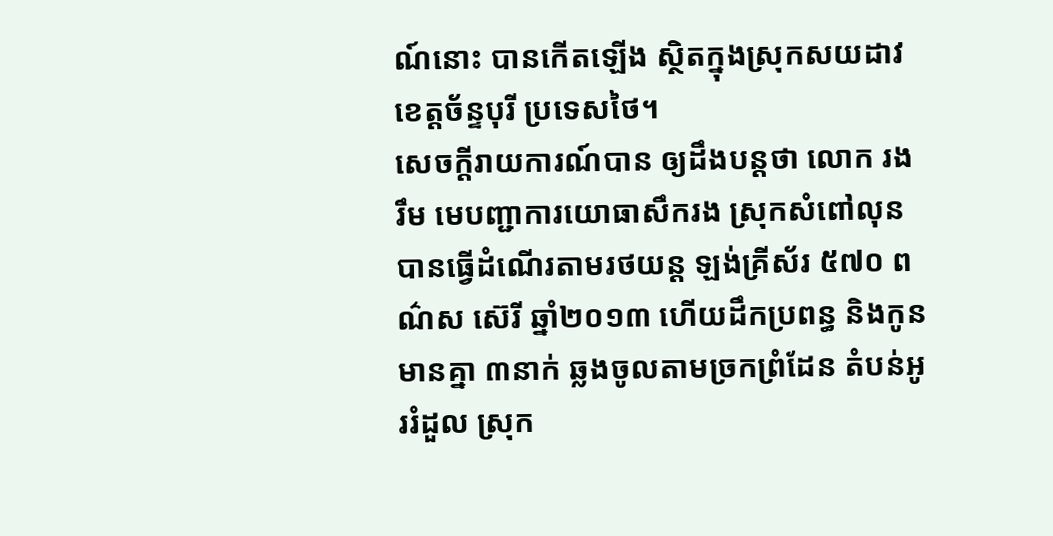ណ៍នោះ បានកើតឡើង ស្ថិតក្នុងស្រុកសយដាវ ខេត្តច័ន្ទបុរី ប្រទេសថៃ។
សេចក្តីរាយការណ៍បាន ឲ្យដឹងបន្តថា លោក រង រឹម មេបញ្ជាការយោធាសឹករង ស្រុកសំពៅលុន បានធ្វើដំណើរតាមរថយន្ត ឡង់គ្រីស័រ ៥៧០ ពណ៌ស ស៊េរី ឆ្នាំ២០១៣ ហើយដឹកប្រពន្ធ និងកូនមានគ្នា ៣នាក់ ឆ្លងចូលតាមច្រកព្រំដែន តំបន់អូររំដួល ស្រុក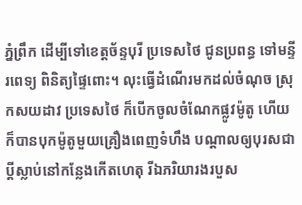ភ្នំព្រឹក ដើម្បីទៅខេត្តច័ន្ទបុរី ប្រទេសថៃ ជូនប្រពន្ធ ទៅមន្ទីរពេទ្យ ពិនិត្យផ្ទៃពោះ។ លុះធ្វើដំណើរមកដល់ចំណុច ស្រុកសយដាវ ប្រទេសថៃ ក៏បើកចូលចំណែកផ្លូវម៉ូតូ ហើយក៏បានបុកម៉ូតូមួយគ្រឿងពេញទំហឹង បណ្ដាលឲ្យបុរសជាប្ដីស្លាប់នៅកន្លែងកើតហេតុ រីឯភរិយារងរបួស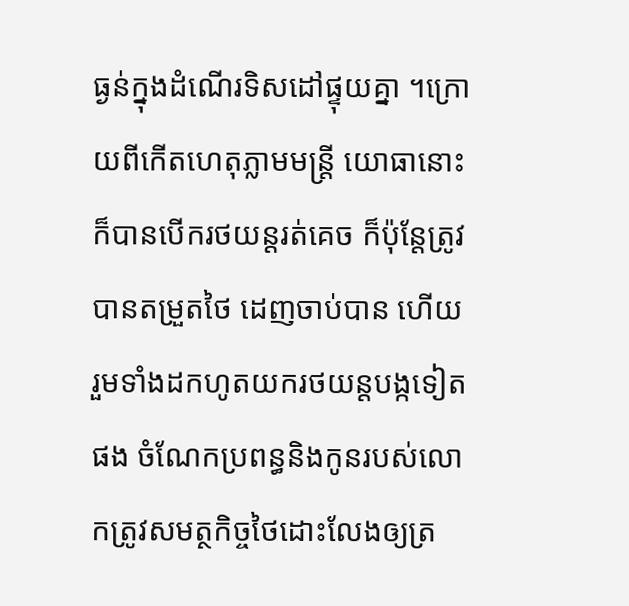ធ្ងន់ក្នុងដំណើរទិសដៅផ្ទុយគ្នា ។ក្រោយពីកើតហេតុភ្លាមមន្ត្រី យោធានោះ ក៏បានបើករថយន្តរត់គេច ក៏ប៉ុន្តែត្រូវបានតម្រួតថៃ ដេញចាប់បាន ហើយ រួមទាំងដកហូតយករថយន្តបង្កទៀតផង ចំណែកប្រពន្ធនិងកូនរបស់លោកត្រូវសមត្ថកិច្ចថៃដោះលែងឲ្យត្រ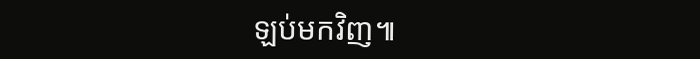ឡប់មកវិញ៕